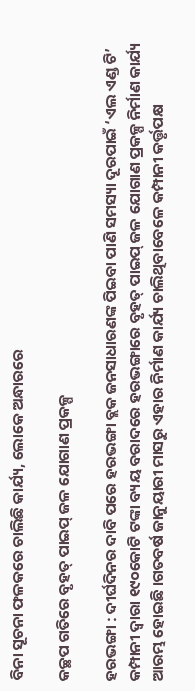ବିନା ସୂଚନା ଫଳକରେ ଚାଲିଛି କାର୍ଯ୍ୟ, ଲୋକେ ଅନ୍ଧାରରେ

କଚ୍ଛପ ଗତିରେ ବୃହତ୍ ପାଇପ୍ ଜଳ ଯୋଗାଣ ପ୍ରକଳ୍ପ

ହରଭଙ୍ଗା : ଦୀର୍ଘଦିନର ଦାବି ପରେ ହରଭଙ୍ଗା ବ୍ଲକ ଜନସାଧାରଣଙ୍କ ପିଇବା ପାଣି ସମସ୍ୟା ଦୂରପାଇଁ ‘ଏଲ ଏଣ୍ଡ ଟି’ କମ୍ପାନୀ ଦ୍ୱାରା ୧୯୦କୋଟି ଟଙ୍କା ବ୍ୟୟ ବରାଦରେ ହରଭଙ୍ଗାରେ ବୃହତ୍ ପାଇପ୍ ଜଳ ଯୋଗାଣ ପ୍ରକଳ୍ପ ନିର୍ମାଣ କାର୍ଯ୍ୟ ଆରମ୍ଭ ହୋଇଛି ।ଗତବର୍ଷ ଜାନୁୟାରୀ ମାସରୁ ଏହାର ନିର୍ମାଣ କାର୍ଯ୍ୟ ଚାଲିଥିବାବେଳେ କମ୍ପାନୀ କର୍ତ୍ତୃପକ୍ଷ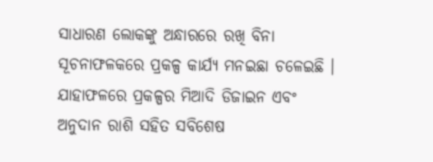ସାଧାରଣ ଲୋକଙ୍କୁ ଅନ୍ଧାରରେ ରଖି ବିନା ସୂଚନାଫଳକରେ ପ୍ରକଳ୍ପ କାର୍ଯ୍ୟ ମନଇଛା ଚଳେଇଛି । ଯାହାଫଳରେ ପ୍ରକଳ୍ପର ମିଆଦି ଡିଜାଇନ ଏବଂ ଅନୁଦାନ ରାଶି ସହିତ ସବିଶେଷ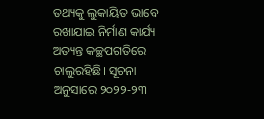ତଥ୍ୟକୁ ଲୁକାୟିତ ଭାବେ ରଖାଯାଇ ନିର୍ମାଣ କାର୍ଯ୍ୟ ଅତ୍ୟନ୍ତ କଚ୍ଛପଗତିରେ ଚାଲୁରହିଛି। ସୂଚନା ଅନୁସାରେ ୨୦୨୨-୨୩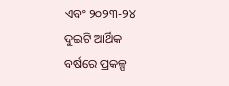ଏବଂ ୨୦୨୩-୨୪ ଦୁଇଟି ଆର୍ଥିକ ବର୍ଷରେ ପ୍ରକଳ୍ପ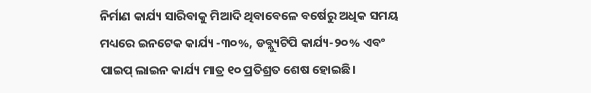ନିର୍ମାଣ କାର୍ଯ୍ୟ ସାରିବାକୁ ମିଆଦି ଥିବାବେଳେ ବର୍ଷେରୁ ଅଧିକ ସମୟ ମଧ୍ୟରେ ଇନଟେକ କାର୍ଯ୍ୟ -୩୦%, ଡବ୍ଲ୍ୟୁଟିପି କାର୍ଯ୍ୟ-୨୦% ଏବଂ ପାଇପ୍ ଲାଇନ କାର୍ଯ୍ୟ ମାତ୍ର ୧୦ ପ୍ରତିଶ୍ରତ ଶେଷ ହୋଇଛି।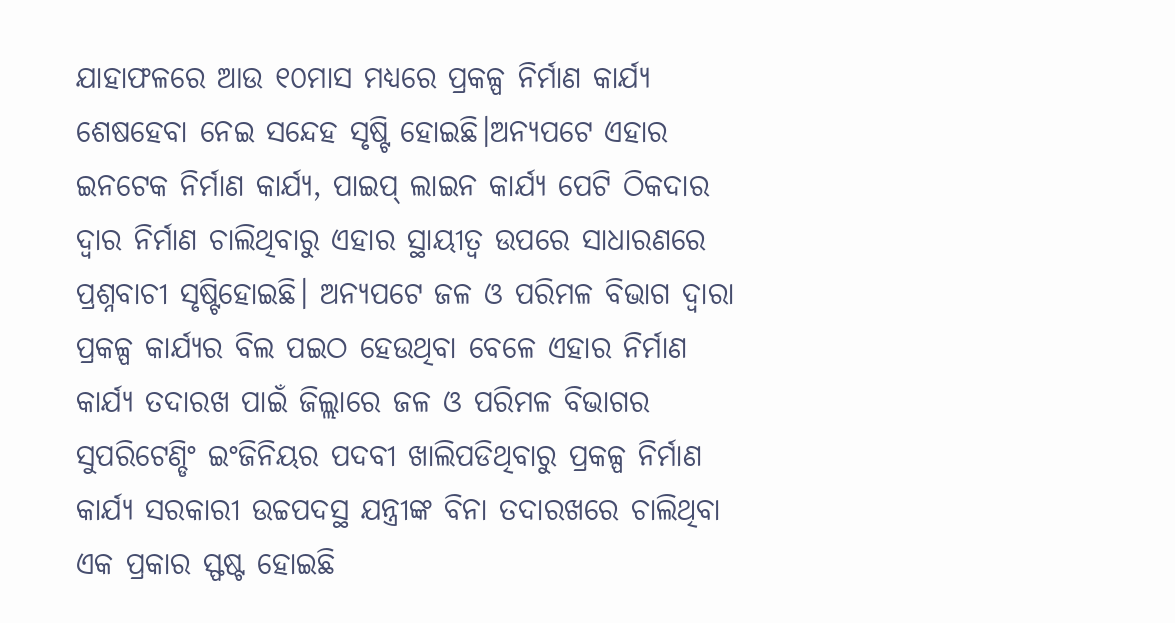ଯାହାଫଳରେ ଆଉ ୧୦ମାସ ମଧ୍ୟରେ ପ୍ରକଳ୍ପ ନିର୍ମାଣ କାର୍ଯ୍ୟ ଶେଷହେବା ନେଇ ସନ୍ଦେହ ସୃଷ୍ଟି ହୋଇଛି।ଅନ୍ୟପଟେ ଏହାର ଇନଟେକ ନିର୍ମାଣ କାର୍ଯ୍ୟ, ପାଇପ୍ ଲାଇନ କାର୍ଯ୍ୟ ପେଟି ଠିକଦାର ଦ୍ୱାର ନିର୍ମାଣ ଚାଲିଥିବାରୁ ଏହାର ସ୍ଥାୟୀତ୍ୱ ଉପରେ ସାଧାରଣରେ ପ୍ରଶ୍ନବାଚୀ ସୃଷ୍ଟିହୋଇଛି। ଅନ୍ୟପଟେ ଜଳ ଓ ପରିମଳ ବିଭାଗ ଦ୍ୱାରା ପ୍ରକଳ୍ପ କାର୍ଯ୍ୟର ବିଲ ପଇଠ ହେଉଥିବା ବେଳେ ଏହାର ନିର୍ମାଣ କାର୍ଯ୍ୟ ତଦାରଖ ପାଇଁ ଜିଲ୍ଲାରେ ଜଳ ଓ ପରିମଳ ବିଭାଗର ସୁପରିଟେଣ୍ଡିଂ ଇଂଜିନିୟର ପଦବୀ ଖାଲିପଡିଥିବାରୁ ପ୍ରକଳ୍ପ ନିର୍ମାଣ କାର୍ଯ୍ୟ ସରକାରୀ ଉଚ୍ଚପଦସ୍ଥ ଯନ୍ତ୍ରୀଙ୍କ ବିନା ତଦାରଖରେ ଚାଲିଥିବା ଏକ ପ୍ରକାର ସ୍ଫଷ୍ଟ ହୋଇଛି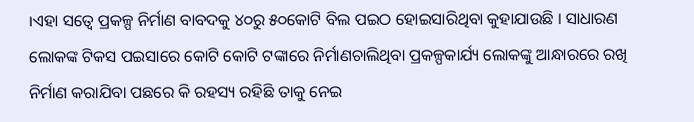।ଏହା ସତ୍ୱେ ପ୍ରକଳ୍ପ ନିର୍ମାଣ ବାବଦକୁ ୪୦ରୁ ୫୦କୋଟି ବିଲ ପଇଠ ହୋଇସାରିଥିବା କୁହାଯାଉଛି । ସାଧାରଣ ଲୋକଙ୍କ ଟିକସ ପଇସାରେ କୋଟି କୋଟି ଟଙ୍କାରେ ନିର୍ମାଣଚାଲିଥିବା ପ୍ରକଳ୍ପକାର୍ଯ୍ୟ ଲୋକଙ୍କୁ ଆନ୍ଧାରରେ ରଖି ନିର୍ମାଣ କରାଯିବା ପଛରେ କି ରହସ୍ୟ ରହିଛି ତାକୁ ନେଇ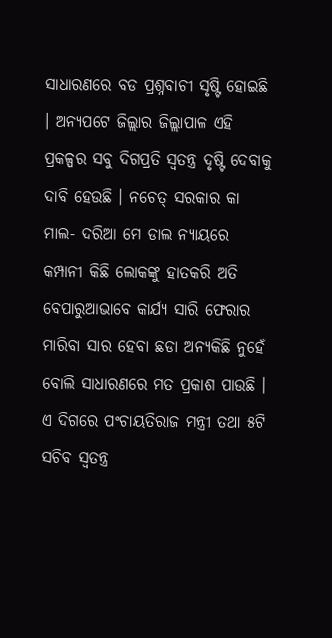ସାଧାରଣରେ ବଡ ପ୍ରଶ୍ନବାଚୀ ସୃଷ୍ଟି ହୋଇଛି । ଅନ୍ୟପଟେ ଜିଲ୍ଲାର ଜିଲ୍ଲାପାଳ ଏହି ପ୍ରକଳ୍ପର ସବୁ ଦିଗପ୍ରତି ସ୍ୱତନ୍ତ୍ର ଦୃଷ୍ଟି ଦେବାକୁ ଦାବି ହେଉଛି । ନଚେତ୍ ସରକାର କା ମାଲ- ଦରିଆ ମେ ଡାଲ ନ୍ୟାୟରେ କମ୍ପାନୀ କିଛି ଲୋକଙ୍କୁ ହାତକରି ଅତି ବେପାରୁଆଭାବେ କାର୍ଯ୍ୟ ସାରି ଫେରାର ମାରିବା ସାର ହେବା ଛଡା ଅନ୍ୟକିଛି ନୁହେଁ ବୋଲି ସାଧାରଣରେ ମତ ପ୍ରକାଶ ପାଉଛି । ଏ ଦିଗରେ ପଂଚାୟତିରାଜ ମନ୍ତ୍ରୀ ତଥା ୫ଟି ସଚିବ ସ୍ୱତନ୍ତ୍ର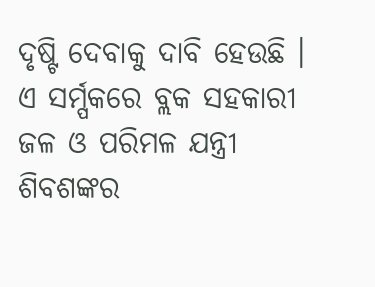ଦୃଷ୍ଟି ଦେବାକୁ ଦାବି ହେଉଛି । ଏ ସର୍ମ୍ପକରେ ବ୍ଲକ ସହକାରୀ ଜଳ ଓ ପରିମଳ ଯନ୍ତ୍ରୀ ଶିବଶଙ୍କର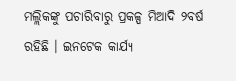ମଲ୍ଲିକଙ୍କୁ ପଚାରିବାରୁ ପ୍ରକଳ୍ପ ମିଆଦି ୨ବର୍ଷ ରହିଛି । ଇନଟେକ କାର୍ଯ୍ୟ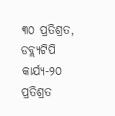୩୦ ପ୍ରତିଶ୍ରତ, ଡବ୍ଲ୍ୟଟିପି କାର୍ଯ୍ୟ-୨୦ ପ୍ରତିଶ୍ରତ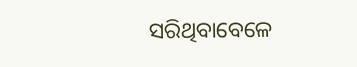ସରିଥିବାବେଳେ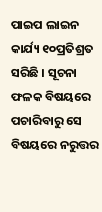ପାଇପ ଲାଇନ କାର୍ଯ୍ୟ ୧୦ପ୍ରତିଶ୍ରତ ସରିଛି । ସୂଚନା ଫଳକ ବିଷୟରେ ପଚାରିବାରୁ ସେ ବିଷୟରେ ନରୁତ୍ତର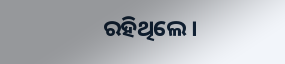ରହିଥିଲେ।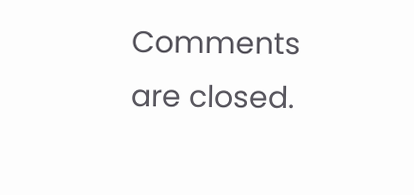Comments are closed.